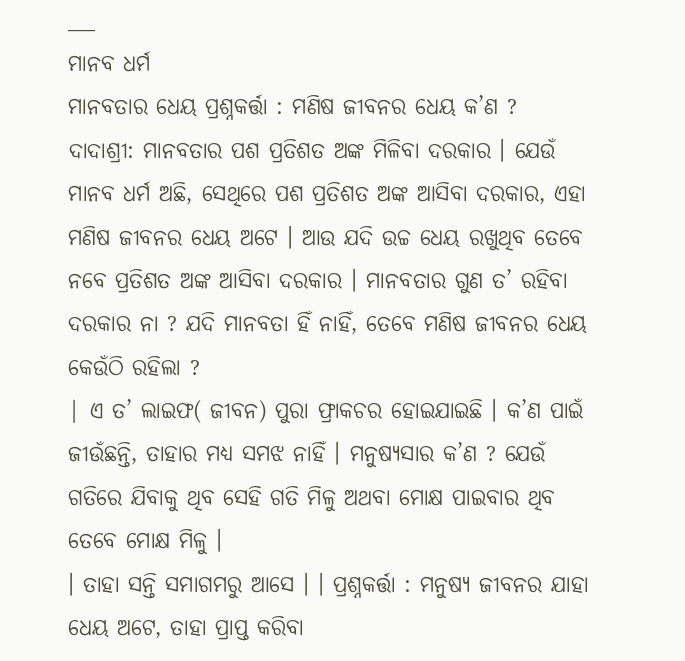___
ମାନବ ଧର୍ମ
ମାନବତାର ଧେୟ ପ୍ରଶ୍ନକର୍ତ୍ତା : ମଣିଷ ଜୀବନର ଧେୟ କ’ଣ ?
ଦାଦାଶ୍ରୀ: ମାନବତାର ପଶ ପ୍ରତିଶତ ଅଙ୍କ ମିଳିବା ଦରକାର । ଯେଉଁ ମାନବ ଧର୍ମ ଅଛି, ସେଥିରେ ପଶ ପ୍ରତିଶତ ଅଙ୍କ ଆସିବା ଦରକାର, ଏହା ମଣିଷ ଜୀବନର ଧେୟ ଅଟେ । ଆଉ ଯଦି ଉଚ୍ଚ ଧେୟ ରଖୁଥିବ ତେବେ ନବେ ପ୍ରତିଶତ ଅଙ୍କ ଆସିବା ଦରକାର । ମାନବତାର ଗୁଣ ତ’ ରହିବା ଦରକାର ନା ? ଯଦି ମାନବତା ହିଁ ନାହିଁ, ତେବେ ମଣିଷ ଜୀବନର ଧେୟ କେଉଁଠି ରହିଲା ?
| ଏ ତ’ ଲାଇଫ( ଜୀବନ) ପୁରା ଫ୍ରାକଚର ହୋଇଯାଇଛି । କ’ଣ ପାଇଁ ଜୀଉଁଛନ୍ତି, ତାହାର ମଧ୍ୟ ସମଝ ନାହିଁ । ମନୁଷ୍ୟସାର କ’ଣ ? ଯେଉଁ ଗତିରେ ଯିବାକୁ ଥିବ ସେହି ଗତି ମିଳୁ ଅଥବା ମୋକ୍ଷ ପାଇବାର ଥିବ ତେବେ ମୋକ୍ଷ ମିଳୁ ।
। ତାହା ସନ୍ତି ସମାଗମରୁ ଆସେ । । ପ୍ରଶ୍ନକର୍ତ୍ତା : ମନୁଷ୍ୟ ଜୀବନର ଯାହା ଧେୟ ଅଟେ, ତାହା ପ୍ରାପ୍ତ କରିବା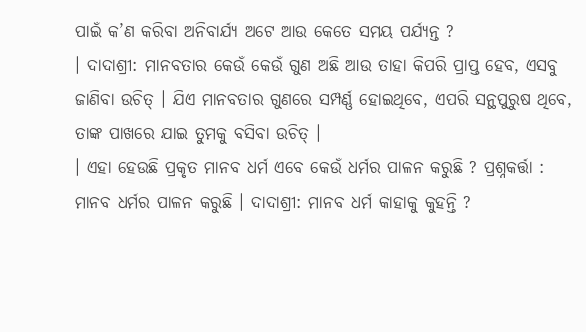ପାଇଁ କ’ଣ କରିବା ଅନିବାର୍ଯ୍ୟ ଅଟେ ଆଉ କେତେ ସମୟ ପର୍ଯ୍ୟନ୍ତ ?
। ଦାଦାଶ୍ରୀ: ମାନବତାର କେଉଁ କେଉଁ ଗୁଣ ଅଛି ଆଉ ତାହା କିପରି ପ୍ରାପ୍ତ ହେବ, ଏସବୁ ଜାଣିବା ଉଚିତ୍ । ଯିଏ ମାନବତାର ଗୁଣରେ ସମ୍ପର୍ଣ୍ଣ ହୋଇଥିବେ, ଏପରି ସନ୍ଥପୁରୁଷ ଥିବେ, ତାଙ୍କ ପାଖରେ ଯାଇ ତୁମକୁ ବସିବା ଉଚିତ୍ ।
। ଏହା ହେଉଛି ପ୍ରକୃତ ମାନବ ଧର୍ମ ଏବେ କେଉଁ ଧର୍ମର ପାଳନ କରୁଛି ? ପ୍ରଶ୍ନକର୍ତ୍ତା : ମାନବ ଧର୍ମର ପାଳନ କରୁଛି । ଦାଦାଶ୍ରୀ: ମାନବ ଧର୍ମ କାହାକୁ କୁହନ୍ତି ?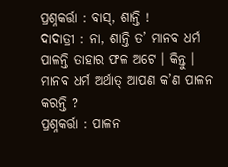ପ୍ରଶ୍ନକର୍ତ୍ତା : ବାସ୍, ଶାନ୍ତି !
ଦାଦାତ୍ରୀ : ନା, ଶାନ୍ତି ତ’ ମାନବ ଧର୍ମ ପାଳନ୍ତି ତାହାର ଫଳ ଅଟେ । କିନ୍ତୁ । ମାନବ ଧର୍ମ ଅର୍ଥାତ୍ ଆପଣ କ’ଣ ପାଳନ କରନ୍ତି ?
ପ୍ରଶ୍ନକର୍ତ୍ତା : ପାଳନ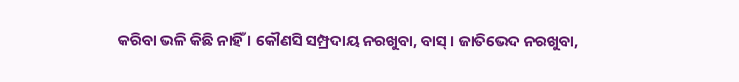କରିବା ଭଳି କିଛି ନାହିଁ । କୌଣସି ସମ୍ପ୍ରଦାୟ ନରଖୁବା, ବାସ୍ । ଜାତିଭେଦ ନରଖୁବା,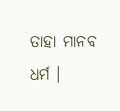ତାହା ମାନବ ଧର୍ମ ।